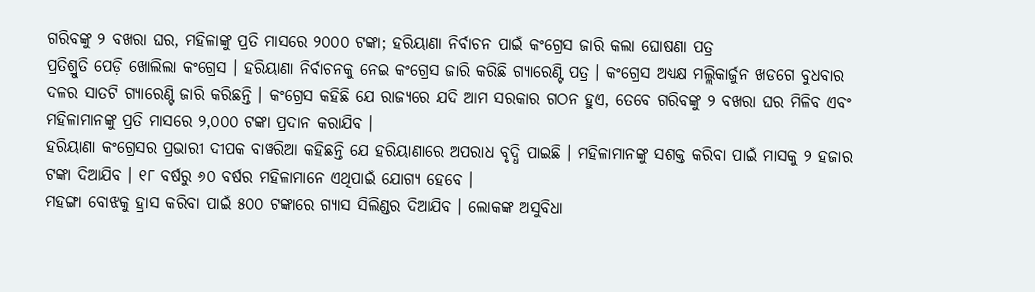ଗରିବଙ୍କୁ ୨ ବଖରା ଘର, ମହିଳାଙ୍କୁ ପ୍ରତି ମାସରେ ୨୦୦୦ ଟଙ୍କା; ହରିୟାଣା ନିର୍ବାଚନ ପାଇଁ କଂଗ୍ରେସ ଜାରି କଲା ଘୋଷଣା ପତ୍ର
ପ୍ରତିଶ୍ରୁତି ପେଡ଼ି ଖୋଲିଲା କଂଗ୍ରେସ । ହରିୟାଣା ନିର୍ବାଚନକୁ ନେଇ କଂଗ୍ରେସ ଜାରି କରିଛି ଗ୍ୟାରେଣ୍ଟି ପତ୍ର । କଂଗ୍ରେସ ଅଧ୍ୟକ୍ଷ ମଲ୍ଲିକାର୍ଜୁନ ଖଡଗେ ବୁଧବାର ଦଳର ସାତଟି ଗ୍ୟାରେଣ୍ଟି ଜାରି କରିଛନ୍ତି । କଂଗ୍ରେସ କହିଛି ଯେ ରାଜ୍ୟରେ ଯଦି ଆମ ସରକାର ଗଠନ ହୁଏ, ତେବେ ଗରିବଙ୍କୁ ୨ ବଖରା ଘର ମିଳିବ ଏବଂ ମହିଳାମାନଙ୍କୁ ପ୍ରତି ମାସରେ ୨,୦୦୦ ଟଙ୍କା ପ୍ରଦାନ କରାଯିବ ।
ହରିୟାଣା କଂଗ୍ରେସର ପ୍ରଭାରୀ ଦୀପକ ବାୱରିଆ କହିଛନ୍ତି ଯେ ହରିୟାଣାରେ ଅପରାଧ ବୃଦ୍ଧି ପାଇଛି । ମହିଳାମାନଙ୍କୁ ସଶକ୍ତ କରିବା ପାଇଁ ମାସକୁ ୨ ହଜାର ଟଙ୍କା ଦିଆଯିବ । ୧୮ ବର୍ଷରୁ ୬୦ ବର୍ଷର ମହିଳାମାନେ ଏଥିପାଇଁ ଯୋଗ୍ୟ ହେବେ ।
ମହଙ୍ଗା ବୋଝକୁ ହ୍ରାସ କରିବା ପାଇଁ ୫୦୦ ଟଙ୍କାରେ ଗ୍ୟାସ ସିଲିଣ୍ଡର ଦିଆଯିବ । ଲୋକଙ୍କ ଅସୁବିଧା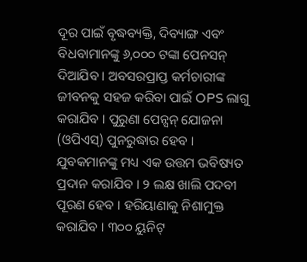ଦୂର ପାଇଁ ବୃଦ୍ଧବ୍ୟକ୍ତି, ଦିବ୍ୟାଙ୍ଗ ଏବଂ ବିଧବାମାନଙ୍କୁ ୬,୦୦୦ ଟଙ୍କା ପେନସନ୍ ଦିଆଯିବ । ଅବସରପ୍ରାପ୍ତ କର୍ମଚାରୀଙ୍କ ଜୀବନକୁ ସହଜ କରିବା ପାଇଁ OPS ଲାଗୁ କରାଯିବ । ପୁରୁଣା ପେନ୍ସନ୍ ଯୋଜନା (ଓପିଏସ୍) ପୁନରୁଦ୍ଧାର ହେବ ।
ଯୁବକମାନଙ୍କୁ ମଧ୍ୟ ଏକ ଉତ୍ତମ ଭବିଷ୍ୟତ ପ୍ରଦାନ କରାଯିବ । ୨ ଲକ୍ଷ ଖାଲି ପଦବୀ ପୂରଣ ହେବ । ହରିୟାଣାକୁ ନିଶାମୁକ୍ତ କରାଯିବ । ୩୦୦ ୟୁନିଟ୍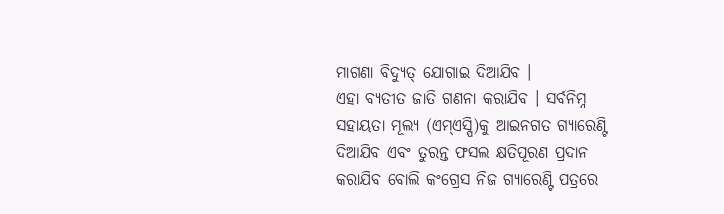ମାଗଣା ବିଦ୍ୟୁତ୍ ଯୋଗାଇ ଦିଆଯିବ ।
ଏହା ବ୍ୟତୀତ ଜାତି ଗଣନା କରାଯିବ । ସର୍ବନିମ୍ନ ସହାୟତା ମୂଲ୍ୟ (ଏମ୍ଏସ୍ପି)କୁ ଆଇନଗତ ଗ୍ୟାରେଣ୍ଟି ଦିଆଯିବ ଏବଂ ତୁରନ୍ତ ଫସଲ କ୍ଷତିପୂରଣ ପ୍ରଦାନ କରାଯିବ ବୋଲି କଂଗ୍ରେସ ନିଜ ଗ୍ୟାରେଣ୍ଟି ପତ୍ରରେ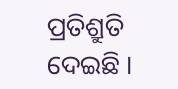ପ୍ରତିଶ୍ରୁତି ଦେଇଛି ।